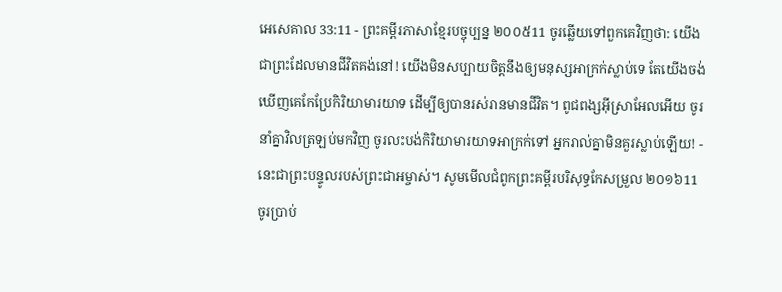អេសេគាល 33:11 - ព្រះគម្ពីរភាសាខ្មែរបច្ចុប្បន្ន ២០០៥11 ចូរឆ្លើយទៅពួកគេវិញថា: យើងជាព្រះដែលមានជីវិតគង់នៅ! យើងមិនសប្បាយចិត្តនឹងឲ្យមនុស្សអាក្រក់ស្លាប់ទេ តែយើងចង់ឃើញគេកែប្រែកិរិយាមារយាទ ដើម្បីឲ្យបានរស់រានមានជីវិត។ ពូជពង្សអ៊ីស្រាអែលអើយ ចូរនាំគ្នាវិលត្រឡប់មកវិញ ចូរលះបង់កិរិយាមារយាទអាក្រក់ទៅ អ្នករាល់គ្នាមិនគួរស្លាប់ឡើយ! - នេះជាព្រះបន្ទូលរបស់ព្រះជាអម្ចាស់។ សូមមើលជំពូកព្រះគម្ពីរបរិសុទ្ធកែសម្រួល ២០១៦11 ចូរប្រាប់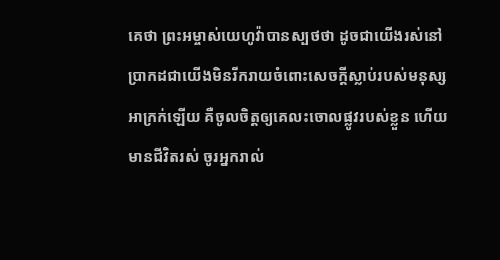គេថា ព្រះអម្ចាស់យេហូវ៉ាបានស្បថថា ដូចជាយើងរស់នៅ ប្រាកដជាយើងមិនរីករាយចំពោះសេចក្ដីស្លាប់របស់មនុស្សអាក្រក់ឡើយ គឺចូលចិត្តឲ្យគេលះចោលផ្លូវរបស់ខ្លួន ហើយមានជីវិតរស់ ចូរអ្នករាល់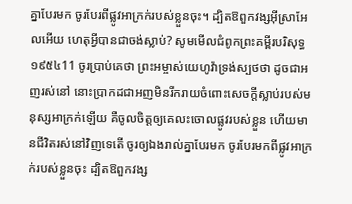គ្នាបែរមក ចូរបែរពីផ្លូវអាក្រក់របស់ខ្លួនចុះ។ ដ្បិតឱពួកវង្សអ៊ីស្រាអែលអើយ ហេតុអ្វីបានជាចង់ស្លាប់? សូមមើលជំពូកព្រះគម្ពីរបរិសុទ្ធ ១៩៥៤11 ចូរប្រាប់គេថា ព្រះអម្ចាស់យេហូវ៉ាទ្រង់ស្បថថា ដូចជាអញរស់នៅ នោះប្រាកដជាអញមិនរីករាយចំពោះសេចក្ដីស្លាប់របស់មនុស្សអាក្រក់ឡើយ គឺចូលចិត្តឲ្យគេលះចោលផ្លូវរបស់ខ្លួន ហើយមានជីវិតរស់នៅវិញទេតើ ចូរឲ្យឯងរាល់គ្នាបែរមក ចូរបែរមកពីផ្លូវអាក្រក់របស់ខ្លួនចុះ ដ្បិតឱពួកវង្ស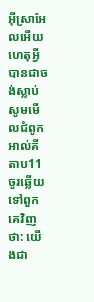អ៊ីស្រាអែលអើយ ហេតុអ្វីបានជាចង់ស្លាប់ សូមមើលជំពូកអាល់គីតាប11 ចូរឆ្លើយទៅពួកគេវិញថា: យើងជា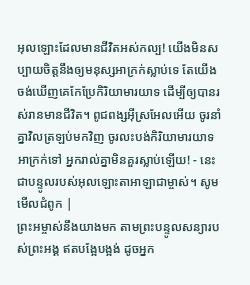អុលឡោះដែលមានជីវិតអស់កល្ប! យើងមិនសប្បាយចិត្តនឹងឲ្យមនុស្សអាក្រក់ស្លាប់ទេ តែយើងចង់ឃើញគេកែប្រែកិរិយាមារយាទ ដើម្បីឲ្យបានរស់រានមានជីវិត។ ពូជពង្សអ៊ីស្រអែលអើយ ចូរនាំគ្នាវិលត្រឡប់មកវិញ ចូរលះបង់កិរិយាមារយាទអាក្រក់ទៅ អ្នករាល់គ្នាមិនគួរស្លាប់ឡើយ! - នេះជាបន្ទូលរបស់អុលឡោះតាអាឡាជាម្ចាស់។ សូមមើលជំពូក |
ព្រះអម្ចាស់នឹងយាងមក តាមព្រះបន្ទូលសន្យារបស់ព្រះអង្គ ឥតបង្អែបង្អង់ ដូចអ្នក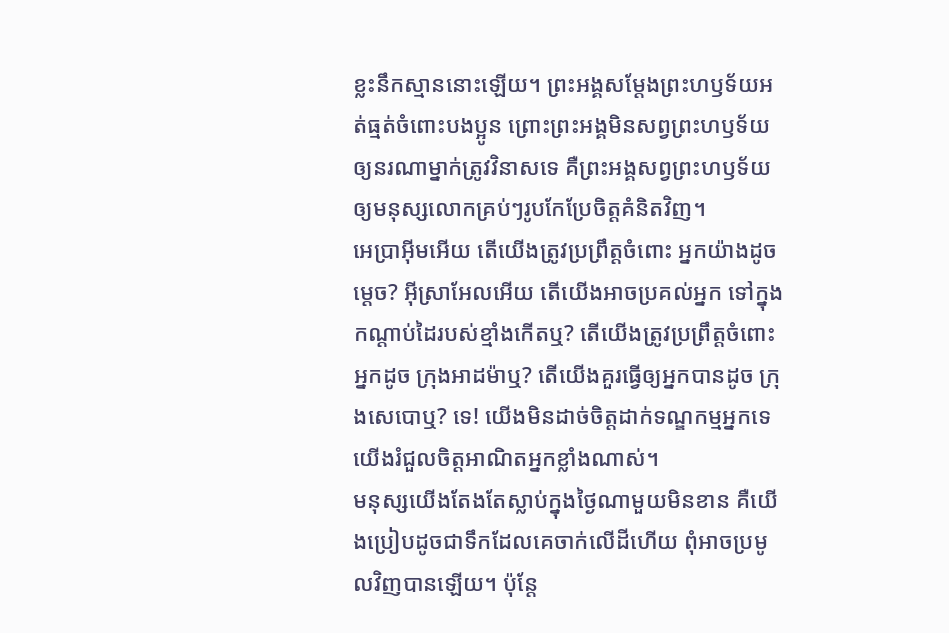ខ្លះនឹកស្មាននោះឡើយ។ ព្រះអង្គសម្តែងព្រះហឫទ័យអត់ធ្មត់ចំពោះបងប្អូន ព្រោះព្រះអង្គមិនសព្វព្រះហឫទ័យឲ្យនរណាម្នាក់ត្រូវវិនាសទេ គឺព្រះអង្គសព្វព្រះហឫទ័យឲ្យមនុស្សលោកគ្រប់ៗរូបកែប្រែចិត្តគំនិតវិញ។
អេប្រាអ៊ីមអើយ តើយើងត្រូវប្រព្រឹត្តចំពោះ អ្នកយ៉ាងដូចម្ដេច? អ៊ីស្រាអែលអើយ តើយើងអាចប្រគល់អ្នក ទៅក្នុងកណ្ដាប់ដៃរបស់ខ្មាំងកើតឬ? តើយើងត្រូវប្រព្រឹត្តចំពោះអ្នកដូច ក្រុងអាដម៉ាឬ? តើយើងគួរធ្វើឲ្យអ្នកបានដូច ក្រុងសេបោឬ? ទេ! យើងមិនដាច់ចិត្តដាក់ទណ្ឌកម្មអ្នកទេ យើងរំជួលចិត្តអាណិតអ្នកខ្លាំងណាស់។
មនុស្សយើងតែងតែស្លាប់ក្នុងថ្ងៃណាមួយមិនខាន គឺយើងប្រៀបដូចជាទឹកដែលគេចាក់លើដីហើយ ពុំអាចប្រមូលវិញបានឡើយ។ ប៉ុន្តែ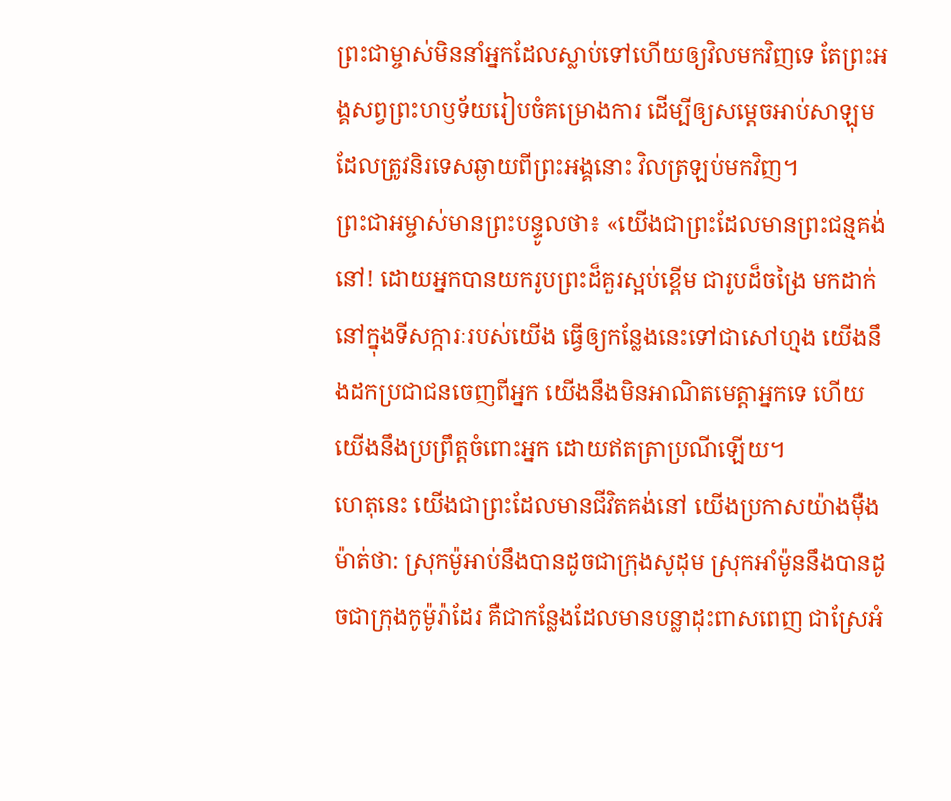ព្រះជាម្ចាស់មិននាំអ្នកដែលស្លាប់ទៅហើយឲ្យវិលមកវិញទេ តែព្រះអង្គសព្វព្រះហឫទ័យរៀបចំគម្រោងការ ដើម្បីឲ្យសម្ដេចអាប់សាឡុមដែលត្រូវនិរទេសឆ្ងាយពីព្រះអង្គនោះ វិលត្រឡប់មកវិញ។
ព្រះជាអម្ចាស់មានព្រះបន្ទូលថា៖ «យើងជាព្រះដែលមានព្រះជន្មគង់នៅ! ដោយអ្នកបានយករូបព្រះដ៏គួរស្អប់ខ្ពើម ជារូបដ៏ចង្រៃ មកដាក់នៅក្នុងទីសក្ការៈរបស់យើង ធ្វើឲ្យកន្លែងនេះទៅជាសៅហ្មង យើងនឹងដកប្រជាជនចេញពីអ្នក យើងនឹងមិនអាណិតមេត្តាអ្នកទេ ហើយយើងនឹងប្រព្រឹត្តចំពោះអ្នក ដោយឥតត្រាប្រណីឡើយ។
ហេតុនេះ យើងជាព្រះដែលមានជីវិតគង់នៅ យើងប្រកាសយ៉ាងម៉ឺងម៉ាត់ថា: ស្រុកម៉ូអាប់នឹងបានដូចជាក្រុងសូដុម ស្រុកអាំម៉ូននឹងបានដូចជាក្រុងកូម៉ូរ៉ាដែរ គឺជាកន្លែងដែលមានបន្លាដុះពាសពេញ ជាស្រែអំ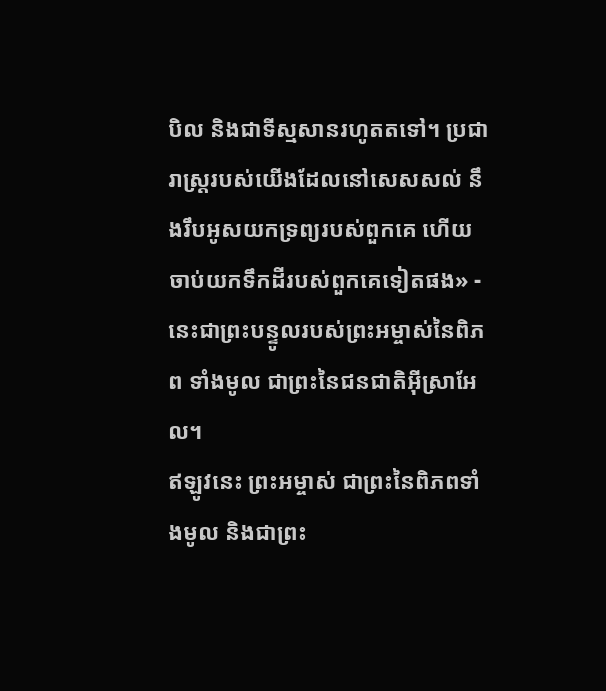បិល និងជាទីស្មសានរហូតតទៅ។ ប្រជារាស្ត្ររបស់យើងដែលនៅសេសសល់ នឹងរឹបអូសយកទ្រព្យរបស់ពួកគេ ហើយចាប់យកទឹកដីរបស់ពួកគេទៀតផង» - នេះជាព្រះបន្ទូលរបស់ព្រះអម្ចាស់នៃពិភព ទាំងមូល ជាព្រះនៃជនជាតិអ៊ីស្រាអែល។
ឥឡូវនេះ ព្រះអម្ចាស់ ជាព្រះនៃពិភពទាំងមូល និងជាព្រះ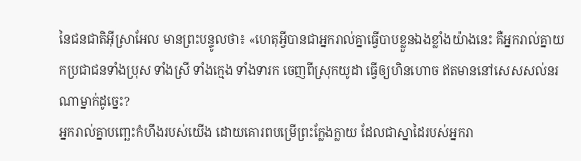នៃជនជាតិអ៊ីស្រាអែល មានព្រះបន្ទូលថា៖ «ហេតុអ្វីបានជាអ្នករាល់គ្នាធ្វើបាបខ្លួនឯងខ្លាំងយ៉ាងនេះ គឺអ្នករាល់គ្នាយកប្រជាជនទាំងប្រុស ទាំងស្រី ទាំងក្មេង ទាំងទារក ចេញពីស្រុកយូដា ធ្វើឲ្យហិនហោច ឥតមាននៅសេសសល់នរណាម្នាក់ដូច្នេះ?
អ្នករាល់គ្នាបញ្ឆេះកំហឹងរបស់យើង ដោយគោរពបម្រើព្រះក្លែងក្លាយ ដែលជាស្នាដៃរបស់អ្នករា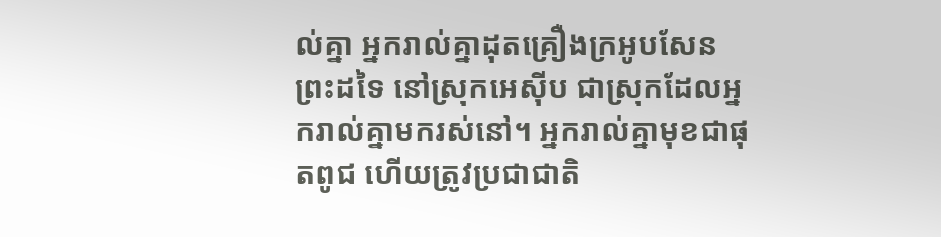ល់គ្នា អ្នករាល់គ្នាដុតគ្រឿងក្រអូបសែនព្រះដទៃ នៅស្រុកអេស៊ីប ជាស្រុកដែលអ្នករាល់គ្នាមករស់នៅ។ អ្នករាល់គ្នាមុខជាផុតពូជ ហើយត្រូវប្រជាជាតិ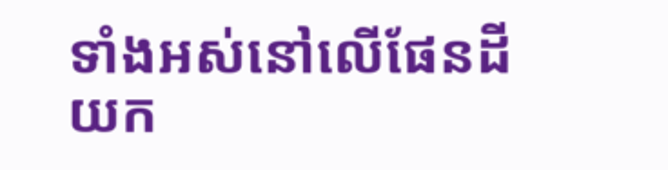ទាំងអស់នៅលើផែនដីយក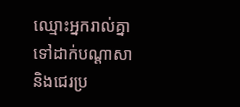ឈ្មោះអ្នករាល់គ្នាទៅដាក់បណ្ដាសា និងជេរប្រ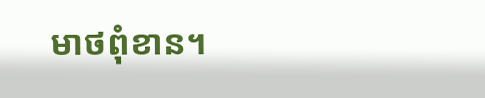មាថពុំខាន។